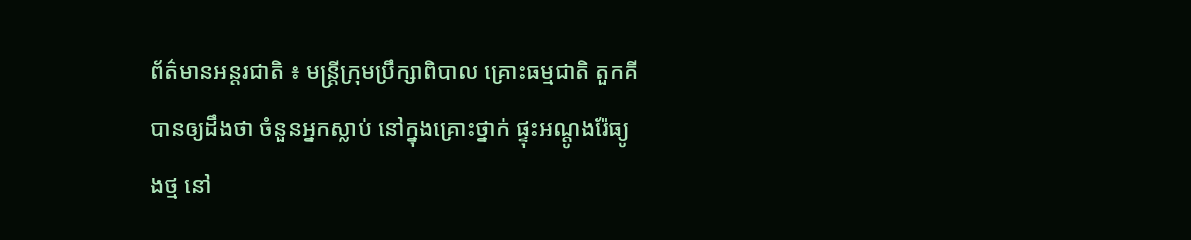ព័ត៌មានអន្តរជាតិ ៖ មន្ត្រីក្រុមប្រឹក្សាពិបាល គ្រោះធម្មជាតិ តួកគី បានឲ្យដឹងថា ចំនួនអ្នកស្លាប់ នៅក្នុងគ្រោះថ្នាក់ ផ្ទុះអណ្តូងរ៉ែធ្យូងថ្ម នៅ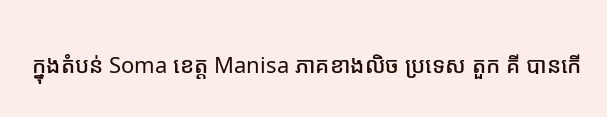ក្នុងតំបន់ Soma ខេត្ត Manisa ភាគខាងលិច ប្រទេស តួក គី បានកើ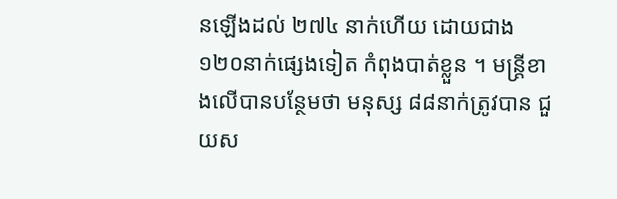នឡើងដល់ ២៧៤ នាក់ហើយ ដោយជាង ១២០នាក់ផ្សេងទៀត កំពុងបាត់ខ្លួន ។ មន្ត្រីខាងលើបានបន្ថែមថា មនុស្ស ៨៨នាក់ត្រូវបាន ជួយស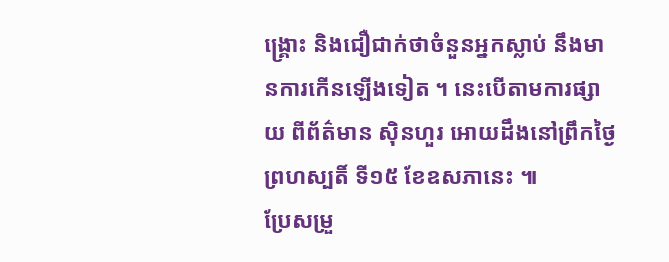ង្គ្រោះ និងជឿជាក់ថាចំនួនអ្នកស្លាប់ នឹងមានការកើនឡើងទៀត ។ នេះបើតាមការផ្សាយ ពីព័ត៌មាន ស៊ិនហួរ អោយដឹងនៅព្រឹកថ្ងៃ ព្រហស្បតិ៍ ទី១៥ ខែឧសភានេះ ៕
ប្រែសម្រួ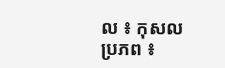ល ៖ កុសល
ប្រភព ៖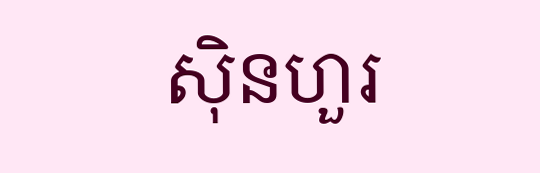ស៊ិនហួរ